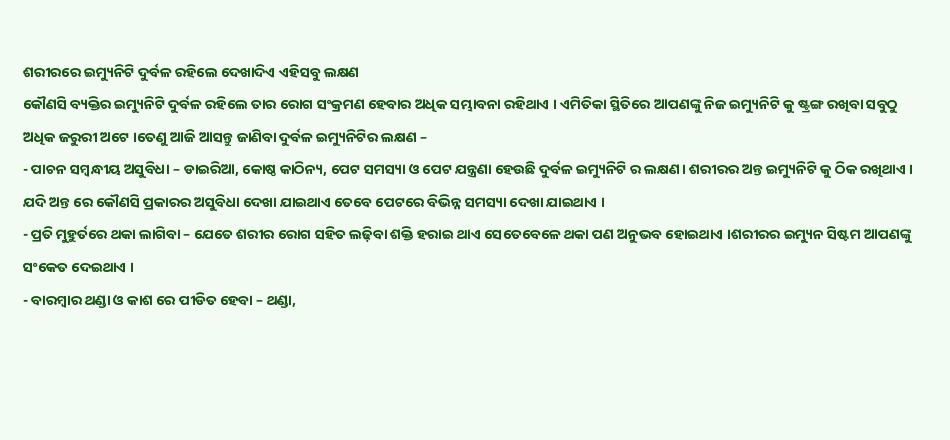ଶରୀରରେ ଇମ୍ୟୁନିଟି ଦୁର୍ବଳ ରହିଲେ ଦେଖାଦିଏ ଏହିସବୁ ଲକ୍ଷଣ
କୌଣସି ବ୍ୟକ୍ତିର ଇମ୍ୟୁନିଟି ଦୁର୍ବଳ ରହିଲେ ତାର ରୋଗ ସଂକ୍ରମଣ ହେବାର ଅଧିକ ସମ୍ଭାବନା ରହିଥାଏ । ଏମିତିକା ସ୍ଥିତିରେ ଆପଣଙ୍କୁ ନିଜ ଇମ୍ୟୁନିଟି କୁ ଷ୍ଟ୍ରଙ୍ଗ ରଖିବା ସବୁଠୁ ଅଧିକ ଜରୁରୀ ଅଟେ ।ତେଣୁ ଆଜି ଆସନ୍ତୁ ଜାଣିବା ଦୁର୍ବଳ ଇମ୍ୟୁନିଟିର ଲକ୍ଷଣ –
- ପାଚନ ସମ୍ବନ୍ଧୀୟ ଅସୁବିଧା – ଡାଇରିଆ, କୋଷ୍ଠ କାଠିନ୍ୟ, ପେଟ ସମସ୍ୟା ଓ ପେଟ ଯନ୍ତ୍ରଣା ହେଉଛି ଦୁର୍ବଳ ଇମ୍ୟୁନିଟି ର ଲକ୍ଷଣ। ଶରୀରର ଅନ୍ତ ଇମ୍ୟୁନିଟି କୁ ଠିକ ରଖିଥାଏ । ଯଦି ଅନ୍ତ ରେ କୌଣସି ପ୍ରକାରର ଅସୁବିଧା ଦେଖା ଯାଇଥାଏ ତେବେ ପେଟରେ ବିଭିନ୍ନ ସମସ୍ୟା ଦେଖା ଯାଇଥାଏ ।
- ପ୍ରତି ମୁହୁର୍ତରେ ଥକା ଲାଗିବା – ଯେତେ ଶରୀର ରୋଗ ସହିତ ଲଢ଼ିବା ଶକ୍ତି ହରାଇ ଥାଏ ସେତେବେଳେ ଥକା ପଣ ଅନୁଭବ ହୋଇଥାଏ ।ଶରୀରର ଇମ୍ୟୁନ ସିଷ୍ଟମ ଆପଣଙ୍କୁ ସଂକେତ ଦେଇଥାଏ ।
- ବାରମ୍ବାର ଥଣ୍ଡା ଓ କାଶ ରେ ପୀଡିତ ହେବା – ଥଣ୍ଡା,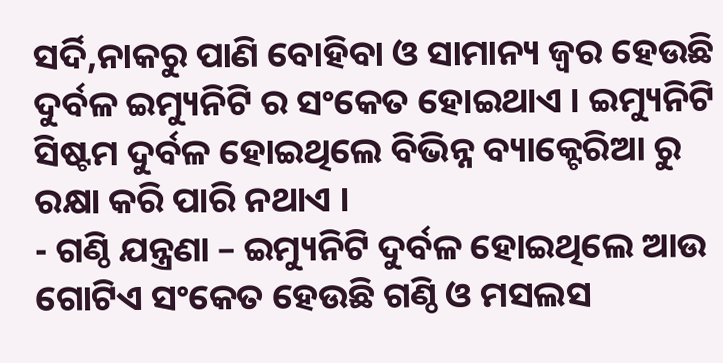ସର୍ଦି,ନାକରୁ ପାଣି ବୋହିବା ଓ ସାମାନ୍ୟ ଜ୍ୱର ହେଉଛି ଦୁର୍ବଳ ଇମ୍ୟୁନିଟି ର ସଂକେତ ହୋଇଥାଏ । ଇମ୍ୟୁନିଟି ସିଷ୍ଟମ ଦୁର୍ବଳ ହୋଇଥିଲେ ବିଭିନ୍ନ ବ୍ୟାକ୍ଟେରିଆ ରୁ ରକ୍ଷା କରି ପାରି ନଥାଏ ।
- ଗଣ୍ଠି ଯନ୍ତ୍ରଣା – ଇମ୍ୟୁନିଟି ଦୁର୍ବଳ ହୋଇଥିଲେ ଆଉ ଗୋଟିଏ ସଂକେତ ହେଉଛି ଗଣ୍ଠି ଓ ମସଲସ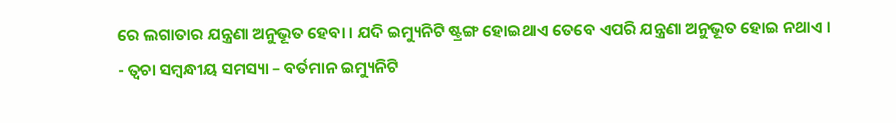ରେ ଲଗାତାର ଯନ୍ତ୍ରଣା ଅନୁଭୂତ ହେବା । ଯଦି ଇମ୍ୟୁନିଟି ଷ୍ଟ୍ରଙ୍ଗ ହୋଇଥାଏ ତେବେ ଏପରି ଯନ୍ତ୍ରଣା ଅନୁଭୂତ ହୋଇ ନଥାଏ ।
- ତ୍ୱଚା ସମ୍ବନ୍ଧୀୟ ସମସ୍ୟା – ବର୍ତମାନ ଇମ୍ୟୁନିଟି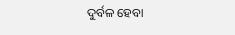ଦୁର୍ବଳ ହେବା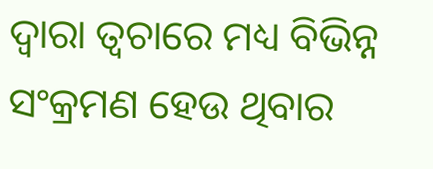ଦ୍ୱାରା ତ୍ୱଚାରେ ମଧ୍ୟ ବିଭିନ୍ନ ସଂକ୍ରମଣ ହେଉ ଥିବାର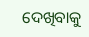ଦେଖିବାକୁ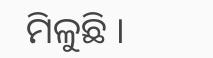ମିଳୁଛି ।